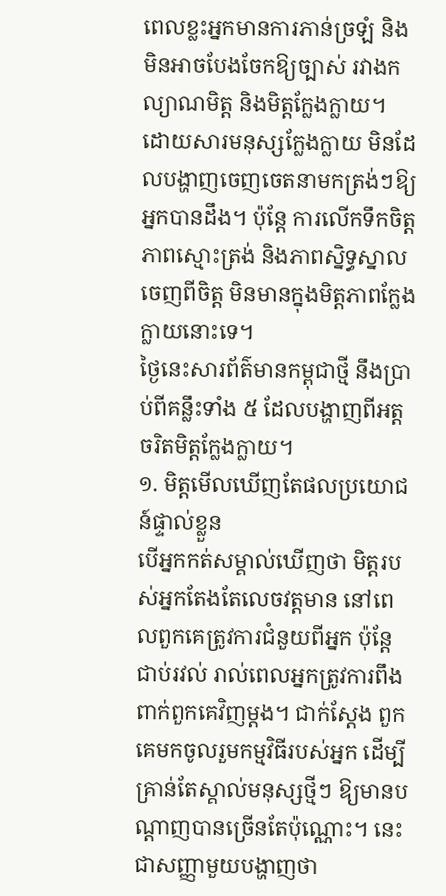ពេលខ្លះអ្នកមានការភាន់ច្រឡំ និងមិនអាចបែងចែកឱ្យច្បាស់ រវាងកល្យាណមិត្ត និងមិត្តក្លែងក្លាយ។ ដោយសារមនុស្សក្លែងក្លាយ មិនដែលបង្ហាញចេញចេតនាមកត្រង់ៗឱ្យអ្នកបានដឹង។ ប៉ុន្តែ ការលើកទឹកចិត្ត ភាពស្មោះត្រង់ និងភាពស្និទ្ធស្នាលចេញពីចិត្ត មិនមានក្នុងមិត្តភាពក្លែងក្លាយនោះទេ។
ថ្ងៃនេះសារព័ត៌មានកម្ពុជាថ្មី នឹងប្រាប់ពីគន្លឹះទាំង ៥ ដែលបង្ហាញពីអត្តចរិតមិត្តក្លែងក្លាយ។
១. មិត្តមើលឃើញតែផលប្រយោជន៍ផ្ទាល់ខ្លួន
បើអ្នកកត់សម្គាល់ឃើញថា មិត្តរបស់អ្នកតែងតែលេចវត្តមាន នៅពេលពួកគេត្រូវការជំនួយពីអ្នក ប៉ុន្តែជាប់រវល់ រាល់ពេលអ្នកត្រូវការពឹងពាក់ពួកគេវិញម្ដង។ ជាក់ស្ដែង ពួកគេមកចូលរួមកម្មវិធីរបស់អ្នក ដើម្បីគ្រាន់តែស្គាល់មនុស្សថ្មីៗ ឱ្យមានបណ្ដាញបានច្រើនតែប៉ុណ្ណោះ។ នេះជាសញ្ញាមួយបង្ហាញថា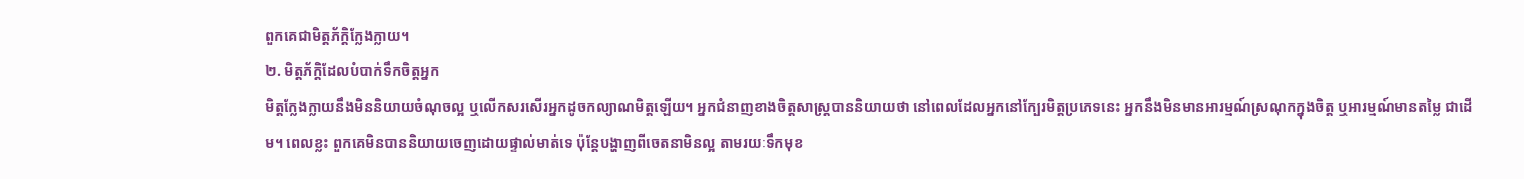ពួកគេជាមិត្តភ័ក្ដិក្លែងក្លាយ។
២. មិត្តភ័ក្ដិដែលបំបាក់ទឹកចិត្តអ្នក
មិត្តក្លែងក្លាយនឹងមិននិយាយចំណុចល្អ ឬលើកសរសើរអ្នកដូចកល្យាណមិត្តឡើយ។ អ្នកជំនាញខាងចិត្តសាស្ត្របាននិយាយថា នៅពេលដែលអ្នកនៅក្បែរមិត្តប្រភេទនេះ អ្នកនឹងមិនមានអារម្មណ៍ស្រណុកក្នុងចិត្ត ឬអារម្មណ៍មានតម្លៃ ជាដើម។ ពេលខ្លះ ពួកគេមិនបាននិយាយចេញដោយផ្ទាល់មាត់ទេ ប៉ុន្តែបង្ហាញពីចេតនាមិនល្អ តាមរយៈទឹកមុខ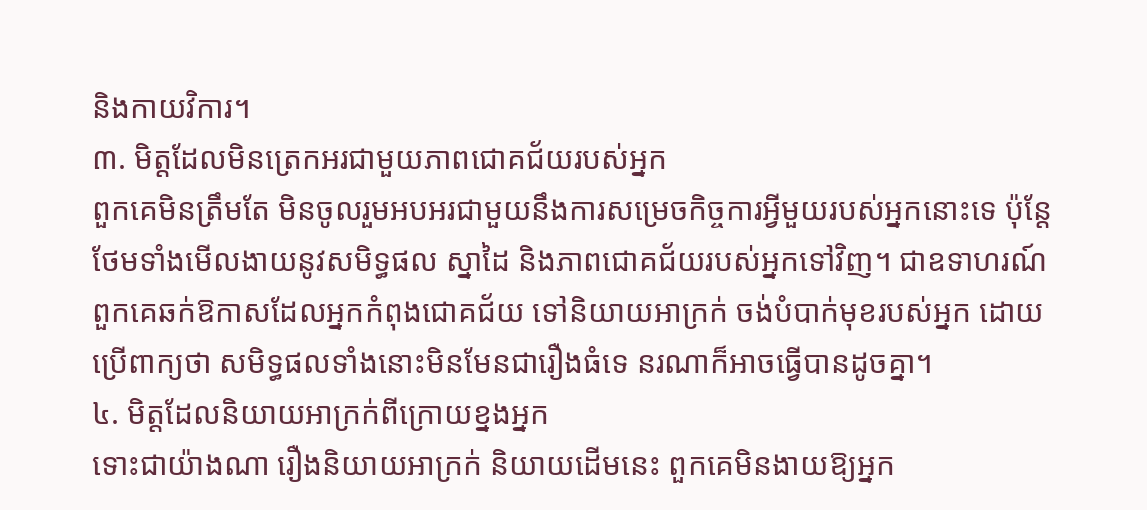និងកាយវិការ។
៣. មិត្តដែលមិនត្រេកអរជាមួយភាពជោគជ័យរបស់អ្នក
ពួកគេមិនត្រឹមតែ មិនចូលរួមអបអរជាមួយនឹងការសម្រេចកិច្ចការអ្វីមួយរបស់អ្នកនោះទេ ប៉ុន្តែថែមទាំងមើលងាយនូវសមិទ្ធផល ស្នាដៃ និងភាពជោគជ័យរបស់អ្នកទៅវិញ។ ជាឧទាហរណ៍ ពួកគេឆក់ឱកាសដែលអ្នកកំពុងជោគជ័យ ទៅនិយាយអាក្រក់ ចង់បំបាក់មុខរបស់អ្នក ដោយប្រើពាក្យថា សមិទ្ធផលទាំងនោះមិនមែនជារឿងធំទេ នរណាក៏អាចធ្វើបានដូចគ្នា។
៤. មិត្តដែលនិយាយអាក្រក់ពីក្រោយខ្នងអ្នក
ទោះជាយ៉ាងណា រឿងនិយាយអាក្រក់ និយាយដើមនេះ ពួកគេមិនងាយឱ្យអ្នក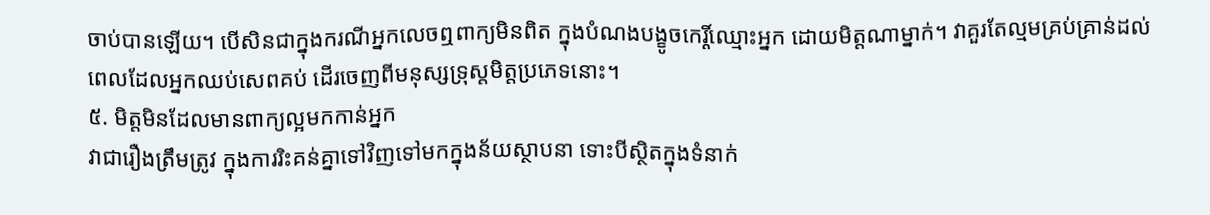ចាប់បានឡើយ។ បើសិនជាក្នុងករណីអ្នកលេចឮពាក្យមិនពិត ក្នុងបំណងបង្ខូចកេរ្តិ៍ឈ្មោះអ្នក ដោយមិត្តណាម្នាក់។ វាគួរតែល្មមគ្រប់គ្រាន់ដល់ពេលដែលអ្នកឈប់សេពគប់ ដើរចេញពីមនុស្សទ្រុស្តមិត្តប្រភេទនោះ។
៥. មិត្តមិនដែលមានពាក្យល្អមកកាន់អ្នក
វាជារឿងត្រឹមត្រូវ ក្នុងការរិះគន់គ្នាទៅវិញទៅមកក្នុងន័យស្ថាបនា ទោះបីស្ថិតក្នុងទំនាក់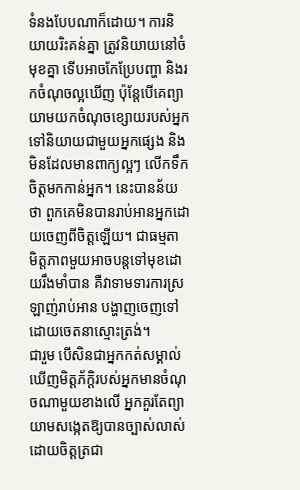ទំនងបែបណាក៏ដោយ។ ការនិយាយរិះគន់គ្នា ត្រូវនិយាយនៅចំមុខគ្នា ទើបអាចកែប្រែបញ្ហា និងរកចំណុចល្អឃើញ ប៉ុន្តែបើគេព្យាយាមយកចំណុចខ្សោយរបស់អ្នកទៅនិយាយជាមួយអ្នកផ្សេង និងមិនដែលមានពាក្យល្អៗ លើកទឹកចិត្តមកកាន់អ្នក។ នេះបានន័យថា ពួកគេមិនបានរាប់អានអ្នកដោយចេញពីចិត្តឡើយ។ ជាធម្មតា មិត្តភាពមួយអាចបន្តទៅមុខដោយរឹងមាំបាន គឺវាទាមទារការស្រឡាញ់រាប់អាន បង្ហាញចេញទៅដោយចេតនាស្មោះត្រង់។
ជារួម បើសិនជាអ្នកកត់សម្គាល់ឃើញមិត្តភ័ក្ដិរបស់អ្នកមានចំណុចណាមួយខាងលើ អ្នកគួរតែព្យាយាមសង្កេតឱ្យបានច្បាស់លាស់ដោយចិត្តត្រជា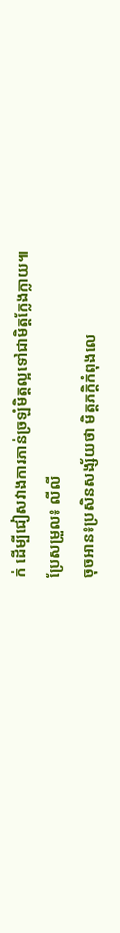ក់ ដើម្បីជៀសវាងការភាន់ច្រឡំមិត្តល្អទៅជាមិត្តក្លែងក្លាយ៕
ប្រែសម្រួល៖ លីលី
ចុចអាន៖ប្រសិនសង្ស័យថា មិត្តភក្តិកំពុងលេ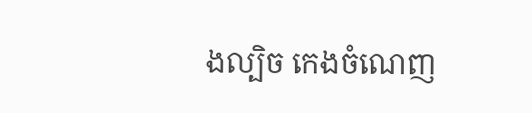ងល្បិច កេងចំណេញ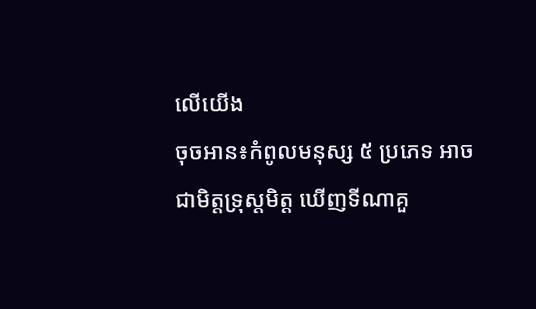លើយើង
ចុចអាន៖កំពូលមនុស្ស ៥ ប្រភេទ អាចជាមិត្តទ្រុស្តមិត្ត ឃើញទីណាគួ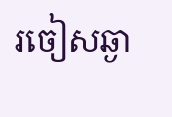រចៀសឆ្ងា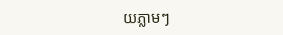យភ្លាមៗ